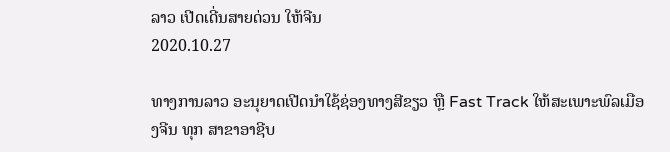ລາວ ເປີດເດີ່ນສາຍດ່ວນ ໃຫ້ຈີນ
2020.10.27

ທາງການລາວ ອະນຸຍາດເປີດນໍາໃຊ້ຊ່ອງທາງສີຂຽວ ຫຼື Fast Track ໃຫ້ສະເພາະພົລເມືອງຈີນ ທຸກ ສາຂາອາຊີບ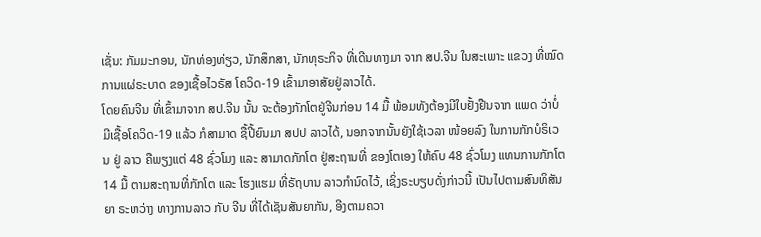ເຊັ່ນ: ກັມມະກອນ, ນັກທ່ອງທ່ຽວ, ນັກສຶກສາ, ນັກທຸຣະກິຈ ທີ່ເດີນທາງມາ ຈາກ ສປ.ຈີນ ໃນສະເພາະ ແຂວງ ທີ່ໝົດການແຜ່ຣະບາດ ຂອງເຊື້ອໄວຣັສ ໂຄວິດ-19 ເຂົ້າມາອາສັຍຢູ່ລາວໄດ້.
ໂດຍຄົນຈີນ ທີ່ເຂົ້າມາຈາກ ສປ.ຈີນ ນັ້ນ ຈະຕ້ອງກັກໂຕຢູ່ຈີນກ່ອນ 14 ມື້ ພ້ອມທັງຕ້ອງມີໃບຢັ້ງຢືນຈາກ ແພດ ວ່າບໍ່ມີເຊື້ອໂຄວິດ-19 ແລ້ວ ກໍສາມາດ ຊື້ປີ້ຍົນມາ ສປປ ລາວໄດ້, ນອກຈາກນັ້ນຍັງໃຊ້ເວລາ ໜ້ອຍລົງ ໃນການກັກບໍຣິເວນ ຢູ່ ລາວ ຄືພຽງແຕ່ 48 ຊົ່ວໂມງ ແລະ ສາມາດກັກໂຕ ຢູ່ສະຖານທີ່ ຂອງໂຕເອງ ໃຫ້ຄົບ 48 ຊົ່ວໂມງ ແທນການກັກໂຕ 14 ມື້ ຕາມສະຖານທີ່ກັກໂຕ ແລະ ໂຮງແຮມ ທີ່ຣັຖບານ ລາວກໍານົດໄວ້, ເຊິ່ງຣະບຽບດັ່ງກ່າວນີ້ ເປັນໄປຕາມສົນທິສັນຍາ ຣະຫວ່າງ ທາງການລາວ ກັບ ຈີນ ທີ່ໄດ້ເຊັນສັນຍາກັນ, ອີງຕາມຄວາ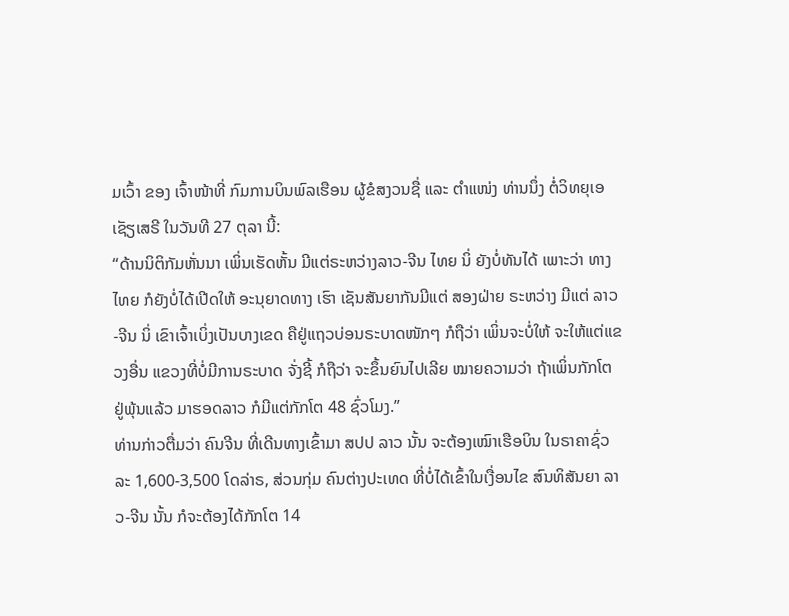ມເວົ້າ ຂອງ ເຈົ້າໜ້າທີ່ ກົມການບິນພົລເຮືອນ ຜູ້ຂໍສງວນຊື່ ແລະ ຕໍາແໜ່ງ ທ່ານນຶ່ງ ຕໍ່ວິທຍຸເອເຊັຽເສຣີ ໃນວັນທີ 27 ຕຸລາ ນີ້:
“ດ້ານນິຕິກັມຫັ່ນນາ ເພິ່ນເຮັດຫັ້ນ ມີແຕ່ຣະຫວ່າງລາວ-ຈີນ ໄທຍ ນິ່ ຍັງບໍ່ທັນໄດ້ ເພາະວ່າ ທາງໄທຍ ກໍຍັງບໍ່ໄດ້ເປີດໃຫ້ ອະນຸຍາດທາງ ເຮົາ ເຊັນສັນຍາກັນມີແຕ່ ສອງຝ່າຍ ຣະຫວ່າງ ມີແຕ່ ລາວ-ຈີນ ນິ່ ເຂົາເຈົ້າເບິ່ງເປັນບາງເຂດ ຄືຢູ່ແຖວບ່ອນຣະບາດໜັກໆ ກໍຖືວ່າ ເພິ່ນຈະບໍ່ໃຫ້ ຈະໃຫ້ແຕ່ແຂວງອື່ນ ແຂວງທີ່ບໍ່ມີການຣະບາດ ຈັ່ງຊີ້ ກໍຖືວ່າ ຈະຂຶ້ນຍົນໄປເລີຍ ໝາຍຄວາມວ່າ ຖ້າເພິ່ນກັກໂຕ ຢູ່ພຸ້ນແລ້ວ ມາຮອດລາວ ກໍມີແຕ່ກັກໂຕ 48 ຊົ່ວໂມງ.”
ທ່ານກ່າວຕື່ມວ່າ ຄົນຈີນ ທີ່ເດີນທາງເຂົ້າມາ ສປປ ລາວ ນັ້ນ ຈະຕ້ອງເໝົາເຮືອບິນ ໃນຣາຄາຊົ່ວລະ 1,600-3,500 ໂດລ່າຣ, ສ່ວນກຸ່ມ ຄົນຕ່າງປະເທດ ທີ່ບໍ່ໄດ້ເຂົ້າໃນເງື່ອນໄຂ ສົນທິສັນຍາ ລາວ-ຈີນ ນັ້ນ ກໍຈະຕ້ອງໄດ້ກັກໂຕ 14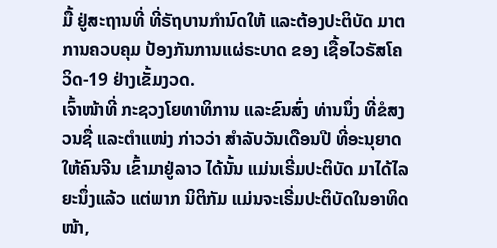ມື້ ຢູ່ສະຖານທີ່ ທີ່ຣັຖບານກໍານົດໃຫ້ ແລະຕ້ອງປະຕິບັດ ມາຕການຄວບຄຸມ ປ້ອງກັນການແຜ່ຣະບາດ ຂອງ ເຊື້ອໄວຣັສໂຄວິດ-19 ຢ່າງເຂັ້ມງວດ.
ເຈົ້າໜ້າທີ່ ກະຊວງໂຍທາທິການ ແລະຂົນສົ່ງ ທ່ານນຶ່ງ ທີ່ຂໍສງວນຊື່ ແລະຕໍາແໜ່ງ ກ່າວວ່າ ສໍາລັບວັນເດືອນປີ ທີ່ອະນຸຍາດໃຫ້ຄົນຈີນ ເຂົ້າມາຢູ່ລາວ ໄດ້ນັ້ນ ແມ່ນເຣີ່ມປະຕິບັດ ມາໄດ້ໄລຍະນຶ່ງແລ້ວ ແຕ່ພາກ ນິຕິກັມ ແມ່ນຈະເຣີ່ມປະຕິບັດໃນອາທິດໜ້າ,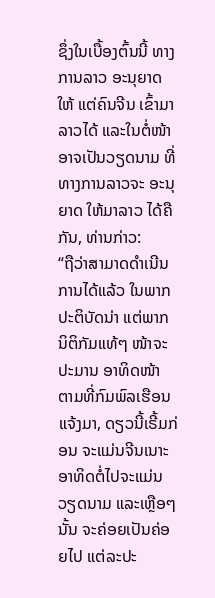ຊຶ່ງໃນເບື້ອງຕົ້ນນີ້ ທາງການລາວ ອະນຸຍາດໃຫ້ ແຕ່ຄົນຈີນ ເຂົ້າມາລາວໄດ້ ແລະໃນຕໍ່ໜ້າ ອາຈເປັນວຽດນາມ ທີ່ທາງການລາວຈະ ອະນຸຍາດ ໃຫ້ມາລາວ ໄດ້ຄື ກັນ, ທ່ານກ່າວ:
“ຖືວ່າສາມາດດໍາເນີນການໄດ້ແລ້ວ ໃນພາກປະຕິບັດນ່າ ແຕ່ພາກນິຕິກັມແທ້ໆ ໜ້າຈະປະມານ ອາທິດໜ້າ ຕາມທີ່ກົມພົລເຮືອນ ແຈ້ງມາ, ດຽວນີ້ເຣີ້ມກ່ອນ ຈະແມ່ນຈີນເນາະ ອາທິດຕໍ່ໄປຈະແມ່ນວຽດນາມ ແລະເຫຼືອໆນັ້ນ ຈະຄ່ອຍເປັນຄ່ອຍໄປ ແຕ່ລະປະ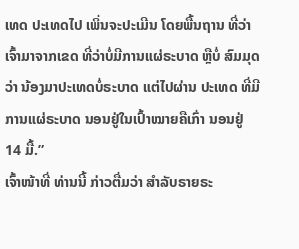ເທດ ປະເທດໄປ ເພິ່ນຈະປະເມີນ ໂດຍພື້ນຖານ ທີ່ວ່າ ເຈົ້າມາຈາກເຂດ ທີ່ວ່າບໍ່ມີການແຜ່ຣະບາດ ຫຼືບໍ່ ສົມມຸດວ່າ ນ້ອງມາປະເທດບໍ່ຣະບາດ ແຕ່ໄປຜ່ານ ປະເທດ ທີ່ມີການແຜ່ຣະບາດ ນອນຢູ່ໃນເປົ້າໝາຍຄືເກົ່າ ນອນຢູ່ 14 ມື້.”
ເຈົ້າໜ້າທີ່ ທ່ານນີ້ ກ່າວຕື່ມວ່າ ສໍາລັບຣາຍຣະ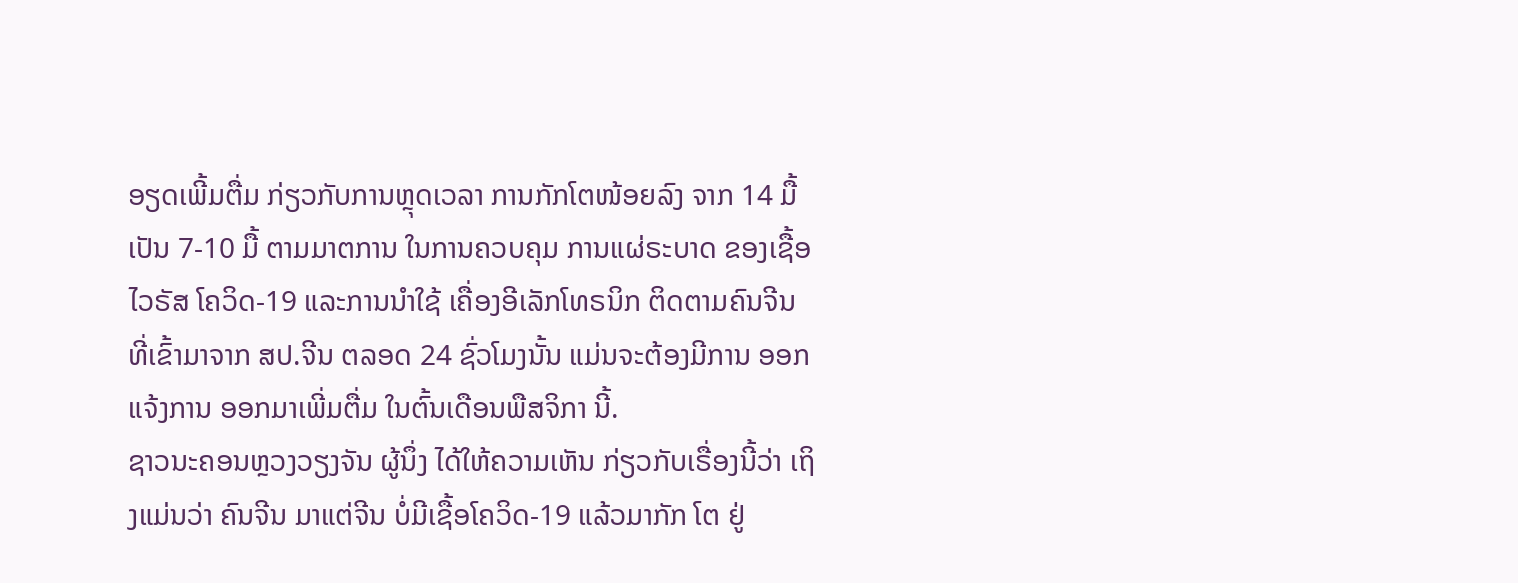ອຽດເພີ້ມຕື່ມ ກ່ຽວກັບການຫຼຸດເວລາ ການກັກໂຕໜ້ອຍລົງ ຈາກ 14 ມື້ ເປັນ 7-10 ມື້ ຕາມມາຕການ ໃນການຄວບຄຸມ ການແຜ່ຣະບາດ ຂອງເຊື້ອໄວຣັສ ໂຄວິດ-19 ແລະການນໍາໃຊ້ ເຄື່ອງອີເລັກໂທຣນິກ ຕິດຕາມຄົນຈີນ ທີ່ເຂົ້າມາຈາກ ສປ.ຈີນ ຕລອດ 24 ຊົ່ວໂມງນັ້ນ ແມ່ນຈະຕ້ອງມີການ ອອກແຈ້ງການ ອອກມາເພີ່ມຕື່ມ ໃນຕົ້ນເດືອນພືສຈິກາ ນີ້.
ຊາວນະຄອນຫຼວງວຽງຈັນ ຜູ້ນຶ່ງ ໄດ້ໃຫ້ຄວາມເຫັນ ກ່ຽວກັບເຣື່ອງນີ້ວ່າ ເຖິງແມ່ນວ່າ ຄົນຈີນ ມາແຕ່ຈີນ ບໍ່ມີເຊື້ອໂຄວິດ-19 ແລ້ວມາກັກ ໂຕ ຢູ່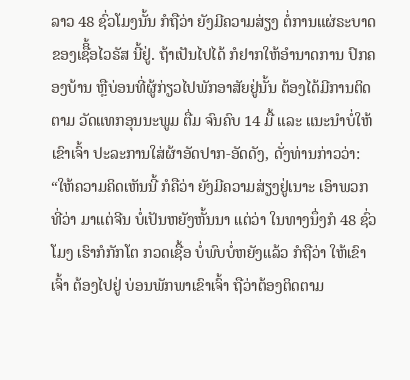ລາວ 48 ຊົ່ວໂມງນັ້ນ ກໍຖືວ່າ ຍັງມີຄວາມສ່ຽງ ຕໍ່ການແຜ່ຣະບາດ ຂອງເຊືິ້ອໄວຣັສ ນີ້ຢູ່. ຖ້າເປັນໄປໄດ້ ກໍຢາກໃຫ້ອໍານາດການ ປົກຄອງບ້ານ ຫຼືບ່ອນທີ່ຜູ້ກ່ຽວໄປພັກອາສັຍຢູ່ນັ້ນ ຕ້ອງໄດ້ມີການຕິດຕາມ ວັດແທກອຸນນະພູມ ຕື່ມ ຈົນຄົບ 14 ມື້ ແລະ ແນະນໍາບໍ່ໃຫ້ ເຂົາເຈົ້າ ປະລະການໃສ່ຜ້າອັດປາກ-ອັດດັງ, ດັ່ງທ່ານກ່າວວ່າ:
“ໃຫ້ຄວາມຄິດເຫັນນີ້ ກໍຄືວ່າ ຍັງມີຄວາມສ່ຽງຢູ່ເນາະ ເອົາພວກທີ່ວ່າ ມາແຕ່ຈີນ ບໍ່ເປັນຫຍັງຫັ້ນນາ ແຕ່ວ່າ ໃນທາງນຶ່ງກໍ 48 ຊົ່ວໂມງ ເຮົາກໍກັກໂຕ ກວດເຊື້ອ ບໍ່ພົບບໍ່ຫຍັງແລ້ວ ກໍຖືວ່າ ໃຫ້ເຂົາເຈົ້າ ຕ້ອງໄປຢູ່ ບ່ອນພັກພາເຂົາເຈົ້າ ຖືວ່າຕ້ອງຕິດຕາມ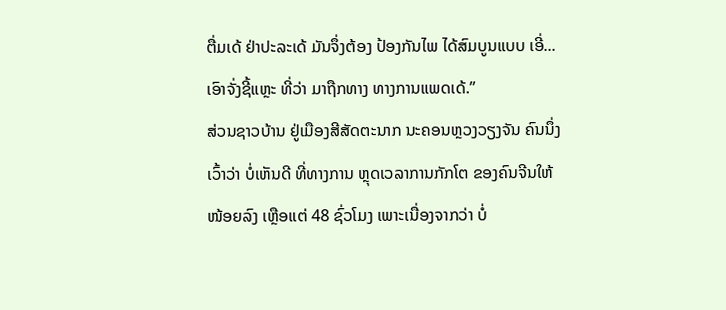ຕື່ມເດ້ ຢ່າປະລະເດ້ ມັນຈຶ່ງຕ້ອງ ປ້ອງກັນໄພ ໄດ້ສົມບູນແບບ ເອີ່...ເອົາຈັ່ງຊີ້ແຫຼະ ທີ່ວ່າ ມາຖືກທາງ ທາງການແພດເດ້.”
ສ່ວນຊາວບ້ານ ຢູ່ເມືອງສີສັດຕະນາກ ນະຄອນຫຼວງວຽງຈັນ ຄົນນຶ່ງ ເວົ້າວ່າ ບໍ່ເຫັນດີ ທີ່ທາງການ ຫຼຸດເວລາການກັກໂຕ ຂອງຄົນຈີນໃຫ້ ໜ້ອຍລົງ ເຫຼືອແຕ່ 48 ຊົ່ວໂມງ ເພາະເນື່ອງຈາກວ່າ ບໍ່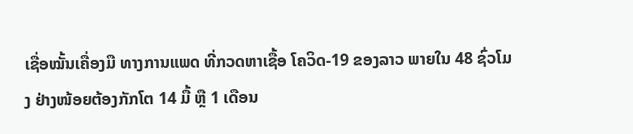ເຊື່ອໝັ້ນເຄື່ອງມື ທາງການແພດ ທີ່ກວດຫາເຊື້ອ ໂຄວິດ-19 ຂອງລາວ ພາຍໃນ 48 ຊົ່ວໂມງ ຢ່າງໜ້ອຍຕ້ອງກັກໂຕ 14 ມື້ ຫຼື 1 ເດືອນ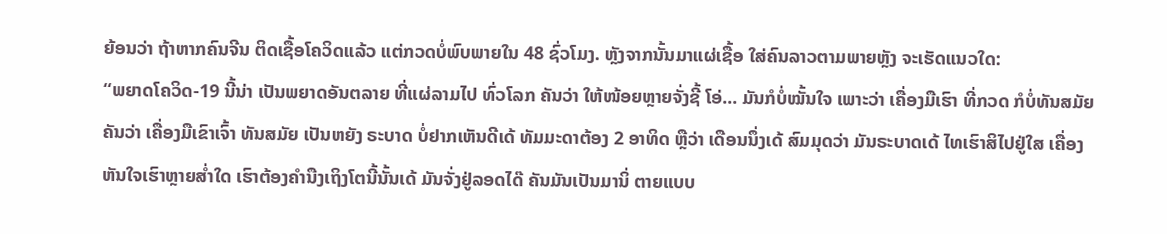ຍ້ອນວ່າ ຖ້າຫາກຄົນຈີນ ຕິດເຊື້ອໂຄວິດແລ້ວ ແຕ່ກວດບໍ່ພົບພາຍໃນ 48 ຊົ່ວໂມງ. ຫຼັງຈາກນັ້ນມາແຜ່ເຊື້ອ ໃສ່ຄົນລາວຕາມພາຍຫຼັງ ຈະເຮັດແນວໃດ:
“ພຍາດໂຄວິດ-19 ນີ້ນ່າ ເປັນພຍາດອັນຕລາຍ ທີ່ແຜ່ລາມໄປ ທົ່ວໂລກ ຄັນວ່າ ໃຫ້ໜ້ອຍຫຼາຍຈັ່ງຊີ້ ໂອ່... ມັນກໍບໍ່ໝັ້ນໃຈ ເພາະວ່າ ເຄື່ອງມືເຮົາ ທີ່ກວດ ກໍບໍ່ທັນສມັຍ ຄັນວ່າ ເຄື່ອງມືເຂົາເຈົ້າ ທັນສມັຍ ເປັນຫຍັງ ຣະບາດ ບໍ່ຢາກເຫັນດີເດ້ ທັມມະດາຕ້ອງ 2 ອາທິດ ຫຼືວ່າ ເດືອນນຶ່ງເດ້ ສົມມຸດວ່າ ມັນຣະບາດເດ້ ໄທເຮົາສິໄປຢູ່ໃສ ເຄື່ອງຫັນໃຈເຮົາຫຼາຍສໍ່າໃດ ເຮົາຕ້ອງຄໍານືງເຖິງໂຕນີ້ນັ້ນເດ້ ມັນຈັ່ງຢູ່ລອດໄດ໊ ຄັນມັນເປັນມານິ່ ຕາຍແບບ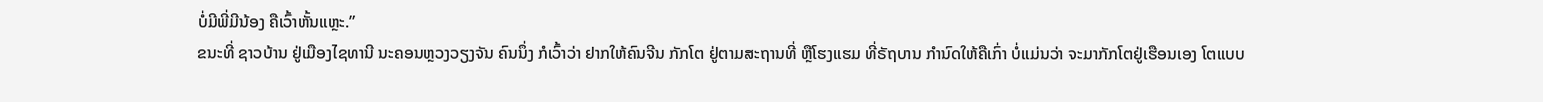ບໍ່ມີພີ່ມີນ້ອງ ຄືເວົ້າຫັ້ນແຫຼະ.”
ຂນະທີ່ ຊາວບ້ານ ຢູ່ເມືອງໄຊທານີ ນະຄອນຫຼວງວຽງຈັນ ຄົນນຶ່ງ ກໍເວົ້າວ່າ ຢາກໃຫ້ຄົນຈີນ ກັກໂຕ ຢູ່ຕາມສະຖານທີ່ ຫຼືໂຮງແຮມ ທີ່ຣັຖບານ ກໍານົດໃຫ້ຄືເກົ່າ ບໍ່ແມ່ນວ່າ ຈະມາກັກໂຕຢູ່ເຮືອນເອງ ໂຕແບບ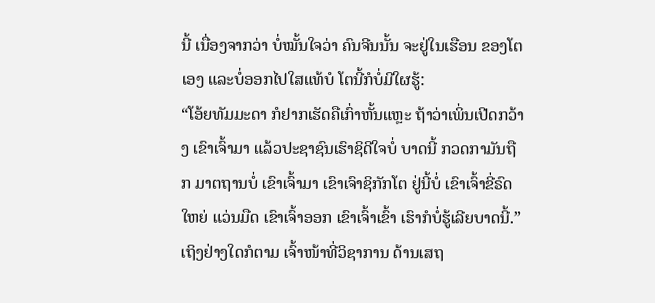ນີ້ ເນື່ອງຈາກວ່າ ບໍ່ໝັ້ນໃຈວ່າ ຄົນຈີນນັ້ນ ຈະຢູ່ໃນເຮືອນ ຂອງໂຕເອງ ແລະບໍ່ອອກໄປໃສແທ້ບໍ ໂຕນີ້ກໍບໍ່ມີໃຜຮູ້:
“ໂອ້ຍທັມມະດາ ກໍຢາກເຮັດຄືເກົ່າຫັ້ນແຫຼະ ຖ້າວ່າເພິ່ນເປີດກວ້າງ ເຂົາເຈົ້າມາ ແລ້ວປະຊາຊົນເຮົາຊິດີໃຈບໍ່ ບາດນີ້ ກວດກາມັນຖືກ ມາຕຖານບໍ່ ເຂົາເຈົ້າມາ ເຂົາເຈົາຊິກັກໂຕ ຢູ່ນີ້ບໍ່ ເຂົາເຈົ້າຂີ່ຣົດໃຫຍ່ ແວ່ນມືດ ເຂົາເຈົ້າອອກ ເຂົາເຈົ້າເຂົ້າ ເຮົາກໍບໍ່ຮູ້ເລີຍບາດນີ້.”
ເຖິງຢ່າງໃດກໍຕາມ ເຈົ້າໜ້າທີ່ວິຊາການ ດ້ານເສຖ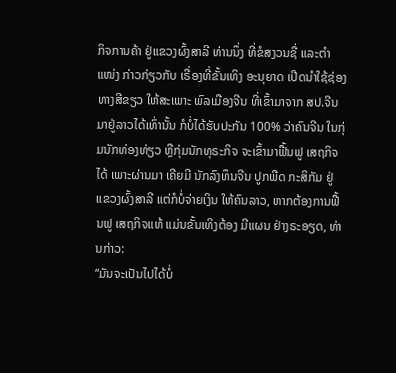ກິຈການຄ້າ ຢູ່ແຂວງຜົ້ງສາລີ ທ່ານນຶ່ງ ທີ່ຂໍສງວນຊື່ ແລະຕໍາແໜ່ງ ກ່າວກ່ຽວກັບ ເຣື່ອງທີ່ຂັ້ນເທິງ ອະນຸຍາດ ເປີດນໍາໃຊ້ຊ່ອງທາງສີຂຽວ ໃຫ້ສະເພາະ ພົລເມືອງຈີນ ທີ່ເຂົ້າມາຈາກ ສປ.ຈີນ ມາຢູ່ລາວໄດ້ເທົ່ານັ້ນ ກໍບໍ່ໄດ້ຮັບປະກັນ 100% ວ່າຄົນຈີນ ໃນກຸ່ມນັກທ່ອງທ່ຽວ ຫຼືກຸ່ມນັກທຸຣະກິຈ ຈະເຂົ້າມາຟື້ນຟູ ເສຖກິຈໄດ້ ເພາະຜ່ານມາ ເຄີຍມີ ນັກລົງທຶນຈີນ ປູກພືດ ກະສິກັມ ຢູ່ແຂວງຜົ້ງສາລີ ແຕ່ກໍບໍ່ຈ່າຍເງິນ ໃຫ້ຄົນລາວ, ຫາກຕ້ອງການຟື້ນຟູ ເສຖກິຈແທ້ ແມ່ນຂັ້ນເທິງຕ້ອງ ມີແຜນ ຢ່າງຣະອຽດ, ທ່ານກ່າວ:
“ມັນຈະເປັນໄປໄດ້ບໍ່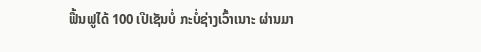ຟື້ນຟູໄດ້ 100 ເປີເຊັນບໍ່ ກະບໍ່ຊ່າງເວົ້າເນາະ ຜ່ານມາ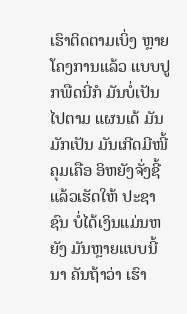ເຮົາຕິດຕາມເບິ່ງ ຫຼາຍໂຄງການແລ້ວ ແບບປູກພືດນີ່ກໍ ມັນບໍ່ເປັນໄປຕາມ ແຜນເດ້ ມັນມັກເປັນ ມັນເກີດມີໜີ້ຄຸມເຄືອ ອິຫຍັງຈັ່ງຊີ້ ແລ້ວເຮັດໃຫ້ ປະຊາຊົນ ບໍ່ໄດ້ເງິນແມ່ນຫຍັງ ມັນຫຼາຍແບບນີ້ນາ ຄັນຖ້າວ່າ ເຮົາ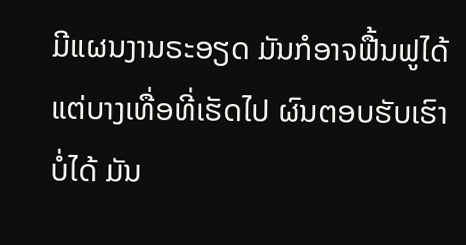ມີແຜນງານຣະອຽດ ມັນກໍອາຈຟື້ນຟູໄດ້ ແຕ່ບາງເທື່ອທີ່ເຮັດໄປ ຜົນຕອບຮັບເຮົາບໍ່ໄດ້ ມັນ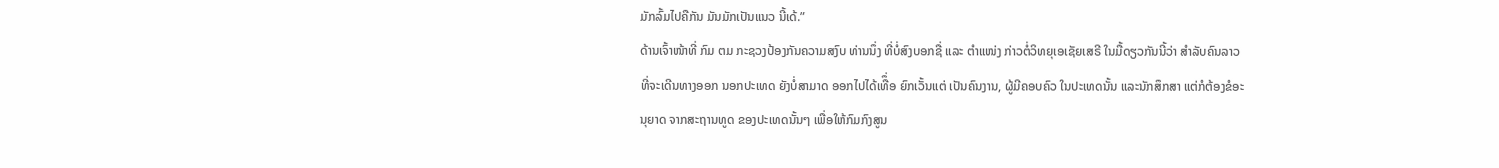ມັກລົ້ມໄປຄືກັນ ມັນມັກເປັນແນວ ນີ້ເດ້.”
ດ້ານເຈົ້າໜ້າທີ່ ກົມ ຕມ ກະຊວງປ້ອງກັນຄວາມສງົບ ທ່ານນຶ່ງ ທີ່ບໍ່ສົງບອກຊື່ ແລະ ຕໍາແໜ່ງ ກ່າວຕໍ່ວິທຍຸເອເຊັຍເສຣີ ໃນມື້ດຽວກັນນີ້ວ່າ ສໍາລັບຄົນລາວ ທີ່ຈະເດີນທາງອອກ ນອກປະເທດ ຍັງບໍ່ສາມາດ ອອກໄປໄດ້ເທືຶ່ອ ຍົກເວັ້ນແຕ່ ເປັນຄົນງານ, ຜູ້ມີຄອບຄົວ ໃນປະເທດນັ້ນ ແລະນັກສຶກສາ ແຕ່ກໍຕ້ອງຂໍອະນຸຍາດ ຈາກສະຖານທູດ ຂອງປະເທດນັ້ນໆ ເພື່ອໃຫ້ກົມກົງສູນ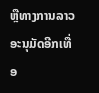ຫຼືທາງການລາວ ອະນຸມັດອີກເທື່ອ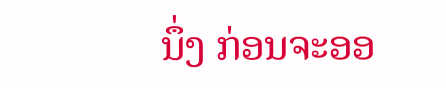ນຶ່ງ ກ່ອນຈະອອ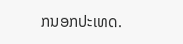ກນອກປະເທດ.